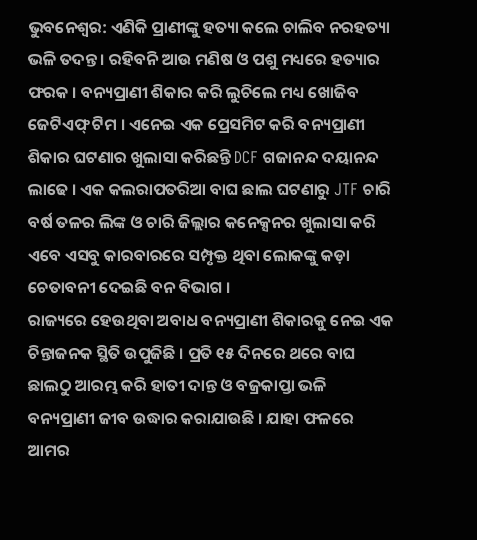ଭୁବନେଶ୍ବର: ଏଣିକି ପ୍ରାଣୀଙ୍କୁ ହତ୍ୟା କଲେ ଚାଲିବ ନରହତ୍ୟା ଭଳି ତଦନ୍ତ । ରହିବନି ଆଉ ମଣିଷ ଓ ପଶୁ ମଧ୍ୟରେ ହତ୍ୟାର ଫରକ । ବନ୍ୟପ୍ରାଣୀ ଶିକାର କରି ଲୁଚିଲେ ମଧ୍ୟ ଖୋଜିବ ଜେଟିଏଫ୍ ଟିମ । ଏନେଇ ଏକ ପ୍ରେସମିଟ କରି ବନ୍ୟପ୍ରାଣୀ ଶିକାର ଘଟଣାର ଖୁଲାସା କରିଛନ୍ତି DCF ଗଜାନନ୍ଦ ଦୟାନନ୍ଦ ଲାଢେ । ଏକ କଲରାପତରିଆ ବାଘ ଛାଲ ଘଟଣାରୁ JTF ଚାରି ବର୍ଷ ତଳର ଲିଙ୍କ ଓ ଚାରି ଜିଲ୍ଲାର କନେକ୍ସନର ଖୁଲାସା କରି ଏବେ ଏସବୁ କାରବାରରେ ସମ୍ପୃକ୍ତ ଥିବା ଲୋକଙ୍କୁ କଡ଼ା ଚେତାବନୀ ଦେଇଛି ବନ ବିଭାଗ ।
ରାଜ୍ୟରେ ହେଉଥିବା ଅବାଧ ବନ୍ୟପ୍ରାଣୀ ଶିକାରକୁ ନେଇ ଏକ ଚିନ୍ତାଜନକ ସ୍ଥିତି ଉପୁଜିଛି । ପ୍ରତି ୧୫ ଦିନରେ ଥରେ ବାଘ ଛାଲଠୁ ଆରମ୍ଭ କରି ହାତୀ ଦାନ୍ତ ଓ ବଜ୍ରକାପ୍ତା ଭଳି ବନ୍ୟପ୍ରାଣୀ ଜୀବ ଉଦ୍ଧାର କରାଯାଉଛି । ଯାହା ଫଳରେ ଆମର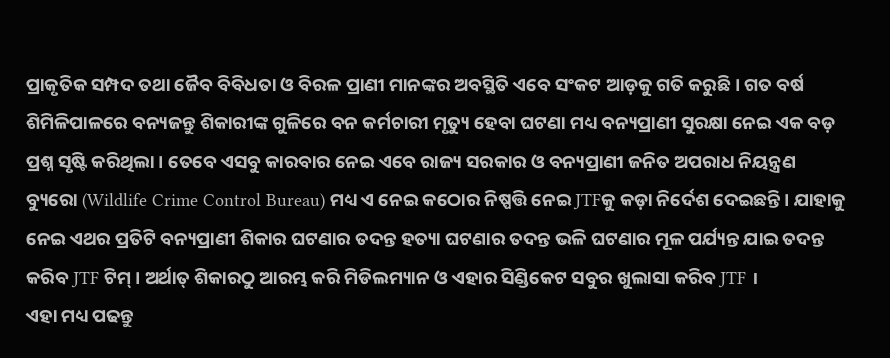ପ୍ରାକୃତିକ ସମ୍ପଦ ତଥା ଜୈବ ବିବିଧତା ଓ ବିରଳ ପ୍ରାଣୀ ମାନଙ୍କର ଅବସ୍ଥିତି ଏବେ ସଂକଟ ଆଡ଼କୁ ଗତି କରୁଛି । ଗତ ବର୍ଷ ଶିମିଳିପାଳରେ ବନ୍ୟଜନ୍ତୁ ଶିକାରୀଙ୍କ ଗୁଳିରେ ବନ କର୍ମଚାରୀ ମୃତ୍ୟୁ ହେବା ଘଟଣା ମଧ୍ୟ ବନ୍ୟପ୍ରାଣୀ ସୁରକ୍ଷା ନେଇ ଏକ ବଡ଼ ପ୍ରଶ୍ନ ସୃଷ୍ଟି କରିଥିଲା । ତେବେ ଏସବୁ କାରବାର ନେଇ ଏବେ ରାଜ୍ୟ ସରକାର ଓ ବନ୍ୟପ୍ରାଣୀ ଜନିତ ଅପରାଧ ନିୟନ୍ତ୍ରଣ ବ୍ୟୁରୋ (Wildlife Crime Control Bureau) ମଧ୍ୟ ଏ ନେଇ କଠୋର ନିଷ୍ପତ୍ତି ନେଇ JTFକୁ କଡ଼ା ନିର୍ଦେଶ ଦେଇଛନ୍ତି । ଯାହାକୁ ନେଇ ଏଥର ପ୍ରତିଟି ବନ୍ୟପ୍ରାଣୀ ଶିକାର ଘଟଣାର ତଦନ୍ତ ହତ୍ୟା ଘଟଣାର ତଦନ୍ତ ଭଳି ଘଟଣାର ମୂଳ ପର୍ଯ୍ୟନ୍ତ ଯାଇ ତଦନ୍ତ କରିବ JTF ଟିମ୍ । ଅର୍ଥାତ୍ ଶିକାରଠୁ ଆରମ୍ଭ କରି ମିଡିଲମ୍ୟାନ ଓ ଏହାର ସିଣ୍ଡିକେଟ ସବୁର ଖୁଲାସା କରିବ JTF ।
ଏହା ମଧ୍ୟ ପଢନ୍ତୁ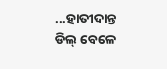...ହାତୀଦାନ୍ତ ଡିଲ୍ ବେଳେ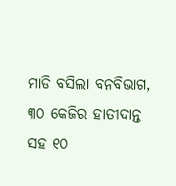ମାଡି ବସିଲା ବନବିଭାଗ, ୩୦ କେଜିର ହାତୀଦାନ୍ତ ସହ ୧୦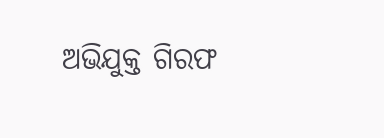ଅଭିଯୁକ୍ତ ଗିରଫ